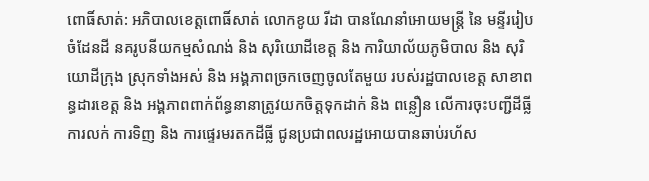ពោធិ៍សាត់: អភិបាលខេត្តពោធិ៍សាត់ លោកខូយ រីដា បានណែនាំអោយមន្ត្រី នៃ មន្ទីររៀបចំដែនដី នគរូបនីយកម្មសំណង់ និង សុរិយោដីខេត្ត និង ការិយាល័យភូមិបាល និង សុរិយោដីក្រុង ស្រុកទាំងអស់ និង អង្គភាពច្រកចេញចូលតែមួយ របស់រដ្ឋបាលខេត្ត សាខាពន្ធដារខេត្ត និង អង្គភាពពាក់ព័ន្ធនានាត្រូវយកចិត្តទុកដាក់ និង ពន្លឿន លើការចុះបញ្ជីដីធ្លី ការលក់ ការទិញ និង ការផ្ទេរមរតកដីធ្លី ជូនប្រជាពលរដ្ឋអោយបានឆាប់រហ័ស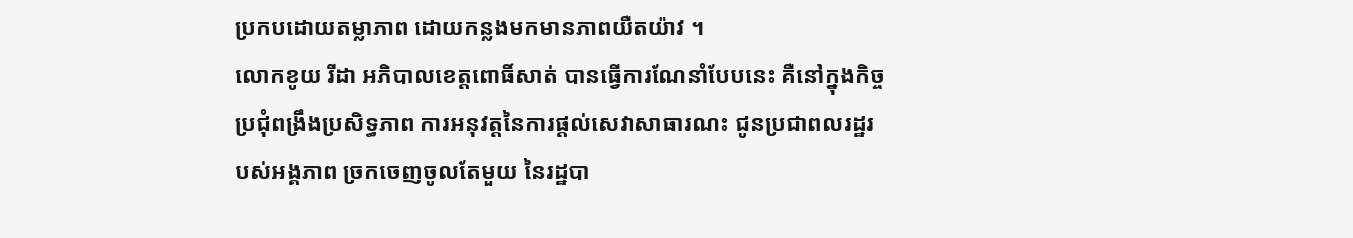ប្រកបដោយតម្លាភាព ដោយកន្លងមកមានភាពយឺតយ៉ាវ ។
លោកខូយ រីដា អភិបាលខេត្តពោធិ៍សាត់ បានធ្វើការណែនាំបែបនេះ គឺនៅក្នុងកិច្ចប្រជុំពង្រឹងប្រសិទ្ធភាព ការអនុវត្តនៃការផ្តល់សេវាសាធារណះ ជូនប្រជាពលរដ្ឋរបស់អង្គភាព ច្រកចេញចូលតែមួយ នៃរដ្ឋបា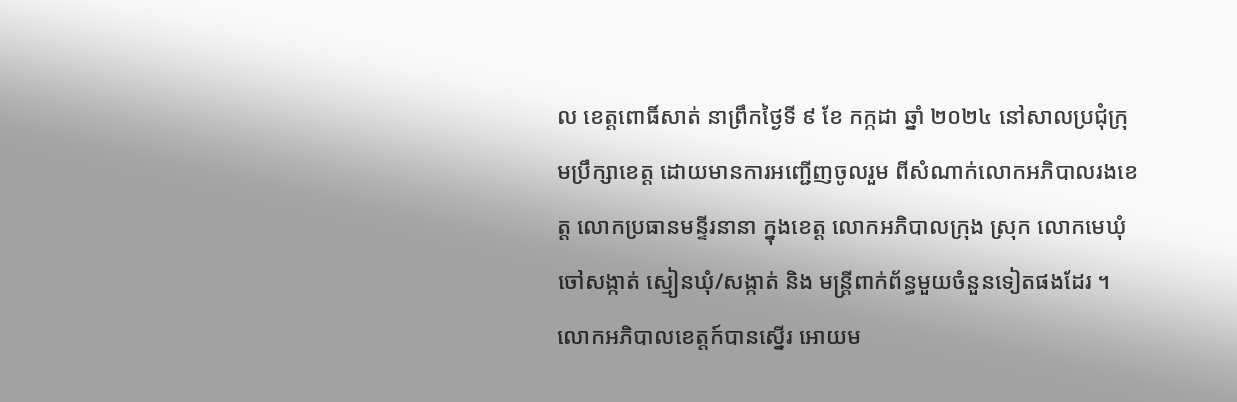ល ខេត្តពោធិ៍សាត់ នាព្រឹកថ្ងៃទី ៩ ខែ កក្កដា ឆ្នាំ ២០២៤ នៅសាលប្រជុំក្រុមប្រឹក្សាខេត្ត ដោយមានការអញ្ជើញចូលរួម ពីសំណាក់លោកអភិបាលរងខេត្ត លោកប្រធានមន្ទីរនានា ក្នុងខេត្ត លោកអភិបាលក្រុង ស្រុក លោកមេឃុំ ចៅសង្កាត់ ស្មៀនឃុំ/សង្កាត់ និង មន្ត្រីពាក់ព័ន្ធមួយចំនួនទៀតផងដែរ ។
លោកអភិបាលខេត្តក៍បានស្នើរ អោយម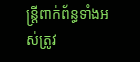ន្ត្រីពាក់ព័ន្ធទាំងអស់ត្រូវ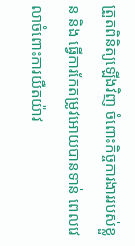ត្រួតពិនិត្យឡើងវិញ ចំពោះកិច្ចការងាររបស់ខ្លួន និង ធ្វើការកែតម្រូវអោយបានទាន់ ពេលវេលាចំពោះការយឺតយ៉ាវ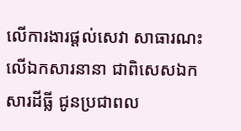លើការងារផ្តល់សេវា សាធារណះ លើឯកសារនានា ជាពិសេសឯកសារដីធ្លី ជូនប្រជាពល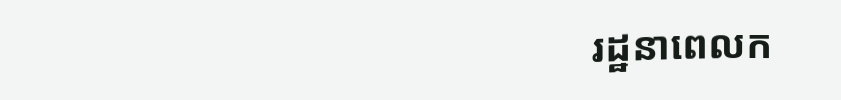រដ្ឋនាពេលក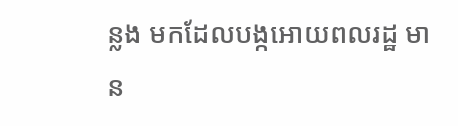ន្លង មកដែលបង្កអោយពលរដ្ឋ មាន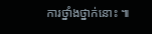ការថ្នាំងថ្នាក់នោះ ៕